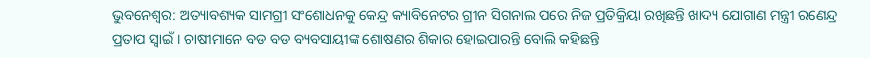ଭୁବନେଶ୍ବର: ଅତ୍ୟାବଶ୍ୟକ ସାମଗ୍ରୀ ସଂଶୋଧନକୁ କେନ୍ଦ୍ର କ୍ୟାବିନେଟର ଗ୍ରୀନ ସିଗନାଲ ପରେ ନିଜ ପ୍ରତିକ୍ରିୟା ରଖିଛନ୍ତି ଖାଦ୍ୟ ଯୋଗାଣ ମନ୍ତ୍ରୀ ରଣେନ୍ଦ୍ର ପ୍ରତାପ ସ୍ବାଇଁ। ଚାଷୀମାନେ ବଡ ବଡ ବ୍ୟବସାୟୀଙ୍କ ଶୋଷଣର ଶିକାର ହୋଇପାରନ୍ତି ବୋଲି କହିଛନ୍ତି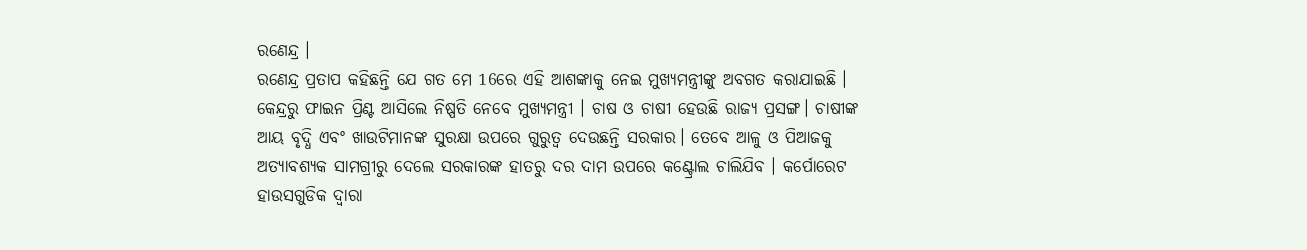ରଣେନ୍ଦ୍ର ।
ରଣେନ୍ଦ୍ର ପ୍ରତାପ କହିଛନ୍ତି ଯେ ଗତ ମେ 16ରେ ଏହି ଆଶଙ୍କାକୁ ନେଇ ମୁଖ୍ୟମନ୍ତ୍ରୀଙ୍କୁ ଅବଗତ କରାଯାଇଛି । କେନ୍ଦ୍ରରୁ ଫାଇନ ପ୍ରିଣ୍ଟ ଆସିଲେ ନିଷ୍ପତି ନେବେ ମୁଖ୍ୟମନ୍ତ୍ରୀ । ଚାଷ ଓ ଚାଷୀ ହେଉଛି ରାଜ୍ୟ ପ୍ରସଙ୍ଗ। ଚାଷୀଙ୍କ ଆୟ ବୃଦ୍ଧି ଏବଂ ଖାଉଟିମାନଙ୍କ ସୁରକ୍ଷା ଉପରେ ଗୁରୁତ୍ବ ଦେଉଛନ୍ତି ସରକାର। ତେବେ ଆଳୁ ଓ ପିଆଜକୁ ଅତ୍ୟାବଶ୍ୟକ ସାମଗ୍ରୀରୁ ଦେଲେ ସରକାରଙ୍କ ହାତରୁ ଦର ଦାମ ଉପରେ କଣ୍ଟ୍ରୋଲ ଚାଲିଯିବ । କର୍ପୋରେଟ ହାଉସଗୁଡିକ ଦ୍ବାରା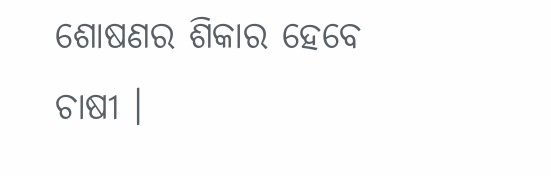ଶୋଷଣର ଶିକାର ହେବେ ଚାଷୀ ।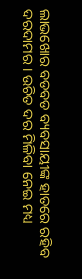ଲାଭଖୋର ବଡବଡ ବ୍ୟବସାୟୀଙ୍କ ହାତରେ ରହିବ ଦରଦାମର । ଉଚିତ ଦର ମିଳିବା ନେଇ ମଧ୍ୟ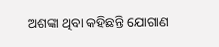ଅଶଙ୍କା ଥିବା କହିଛନ୍ତି ଯୋଗାଣ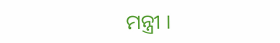ମନ୍ତ୍ରୀ ।